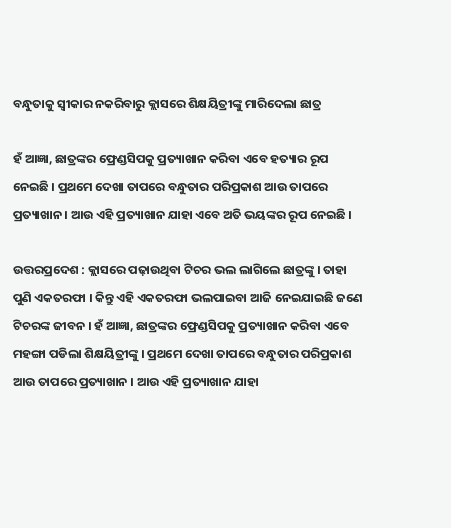ବନ୍ଧୁତାକୁ ସ୍ୱୀକାର ନକରିବାରୁ କ୍ଲାସରେ ଶିକ୍ଷୟିତ୍ରୀଙ୍କୁ ମାରିଦେଲା ଛାତ୍ର

ହଁ ଆଜ୍ଞା, ଛାତ୍ରଙ୍କର ଫ୍ରେଣ୍ଡସିପକୁ ପ୍ରତ୍ୟାଖାନ କରିବା ଏବେ ହତ୍ୟାର ରୂପ ନେଇଛି । ପ୍ରଥମେ ଦେଖା ତାପରେ ବନ୍ଧୁତାର ପରିପ୍ରକାଶ ଆଉ ତାପରେ ପ୍ରତ୍ୟାଖାନ । ଆଉ ଏହି ପ୍ରତ୍ୟାଖାନ ଯାହା ଏବେ ଅତି ଭୟଙ୍କର ରୂପ ନେଇଛି ।

ଉତ୍ତରପ୍ରଦେଶ : କ୍ଲାସରେ ପଢ଼ାଉଥିବା ଟିଚର ଭଲ ଲାଗିଲେ ଛାତ୍ରଙ୍କୁ । ତାହା ପୁଣି ଏକତରଫା । କିନ୍ତୁ ଏହି ଏକତରଫା ଭଲପାଇବା ଆଜି ନେଇଯାଇଛି ଜଣେ ଟିଚରଙ୍କ ଜୀବନ । ହଁ ଆଜ୍ଞା, ଛାତ୍ରଙ୍କର ଫ୍ରେଣ୍ଡସିପକୁ ପ୍ରତ୍ୟାଖାନ କରିବା ଏବେ ମହଙ୍ଗା ପଡିଲା ଶିକ୍ଷୟିତ୍ରୀଙ୍କୁ । ପ୍ରଥମେ ଦେଖା ତାପରେ ବନ୍ଧୁତାର ପରିପ୍ରକାଶ ଆଉ ତାପରେ ପ୍ରତ୍ୟାଖାନ । ଆଉ ଏହି ପ୍ରତ୍ୟାଖାନ ଯାହା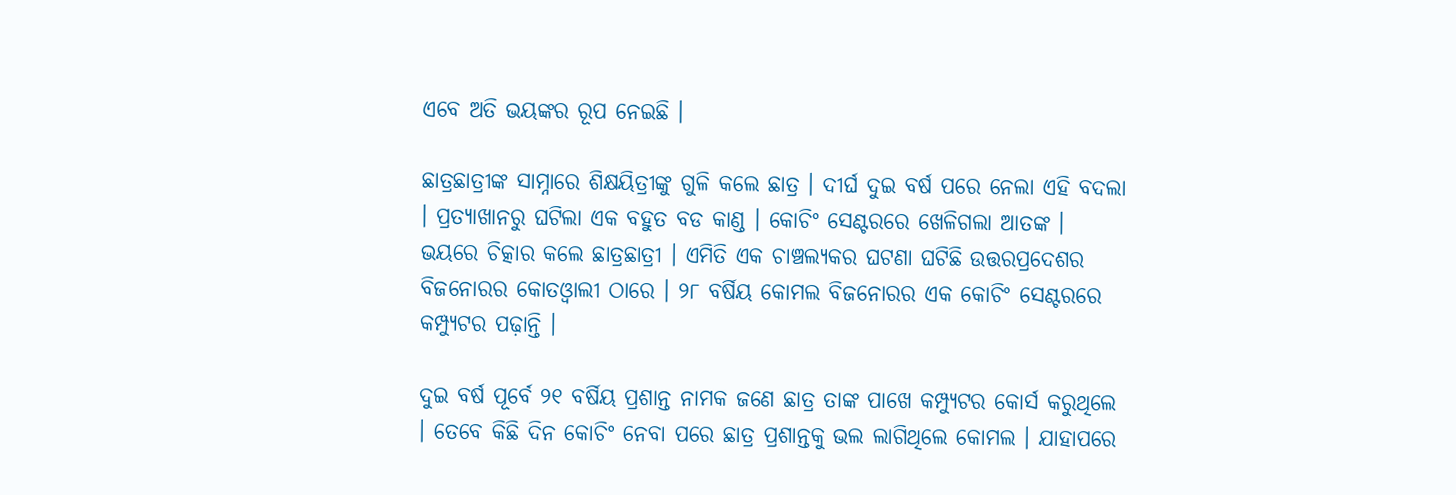ଏବେ ଅତି ଭୟଙ୍କର ରୂପ ନେଇଛି ।

ଛାତ୍ରଛାତ୍ରୀଙ୍କ ସାମ୍ନାରେ ଶିକ୍ଷୟିତ୍ରୀଙ୍କୁ ଗୁଳି କଲେ ଛାତ୍ର । ଦୀର୍ଘ ଦୁଇ ବର୍ଷ ପରେ ନେଲା ଏହି ବଦଲା । ପ୍ରତ୍ୟାଖାନରୁ ଘଟିଲା ଏକ ବହୁତ ବଡ କାଣ୍ଡ । କୋଚିଂ ସେଣ୍ଟରରେ ଖେଳିଗଲା ଆତଙ୍କ । ଭୟରେ ଚିତ୍କାର କଲେ ଛାତ୍ରଛାତ୍ରୀ । ଏମିତି ଏକ ଚାଞ୍ଚଲ୍ୟକର ଘଟଣା ଘଟିଛି ଉତ୍ତରପ୍ରଦେଶର ବିଜନୋରର କୋତଓ୍ଵାଲୀ ଠାରେ । ୨୮ ବର୍ଷିୟ କୋମଲ ବିଜନୋରର ଏକ କୋଚିଂ ସେଣ୍ଟରରେ କମ୍ପ୍ୟୁଟର ପଢ଼ାନ୍ତି ।

ଦୁଇ ବର୍ଷ ପୂର୍ବେ ୨୧ ବର୍ଷିୟ ପ୍ରଶାନ୍ତ ନାମକ ଜଣେ ଛାତ୍ର ତାଙ୍କ ପାଖେ କମ୍ପ୍ୟୁଟର କୋର୍ସ କରୁଥିଲେ । ତେବେ କିଛି ଦିନ କୋଚିଂ ନେବା ପରେ ଛାତ୍ର ପ୍ରଶାନ୍ତକୁ ଭଲ ଲାଗିଥିଲେ କୋମଲ । ଯାହାପରେ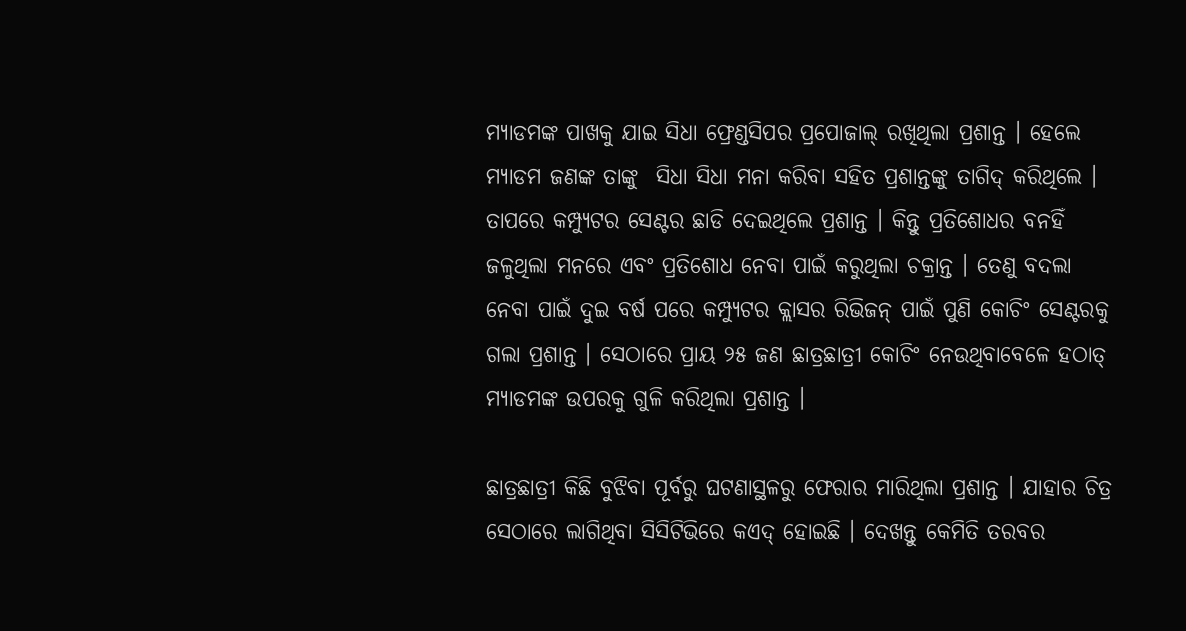ମ୍ୟାଡମଙ୍କ ପାଖକୁ ଯାଇ ସିଧା ଫ୍ରେଣ୍ଡସିପର ପ୍ରପୋଜାଲ୍‌ ରଖିଥିଲା ପ୍ରଶାନ୍ତ । ହେଲେ ମ୍ୟାଡମ ଜଣଙ୍କ ତାଙ୍କୁ  ସିଧା ସିଧା ମନା କରିବା ସହିତ ପ୍ରଶାନ୍ତଙ୍କୁ ତାଗିଦ୍‌ କରିଥିଲେ । ତାପରେ କମ୍ପ୍ୟୁଟର ସେଣ୍ଟର ଛାଡି ଦେଇଥିଲେ ପ୍ରଶାନ୍ତ । କିନ୍ତୁ ପ୍ରତିଶୋଧର ବନହିଁ ଜଳୁଥିଲା ମନରେ ଏବଂ ପ୍ରତିଶୋଧ ନେବା ପାଇଁ କରୁଥିଲା ଚକ୍ରାନ୍ତ । ତେଣୁ ବଦଲା ନେବା ପାଇଁ ଦୁଇ ବର୍ଷ ପରେ କମ୍ପ୍ୟୁଟର କ୍ଲାସର ରିଭିଜନ୍‌ ପାଇଁ ପୁଣି କୋଚିଂ ସେଣ୍ଟରକୁ ଗଲା ପ୍ରଶାନ୍ତ । ସେଠାରେ ପ୍ରାୟ ୨୫ ଜଣ ଛାତ୍ରଛାତ୍ରୀ କୋଚିଂ ନେଉଥିବାବେଳେ ହଠାତ୍‌ ମ୍ୟାଡମଙ୍କ ଉପରକୁ ଗୁଳି କରିଥିଲା ପ୍ରଶାନ୍ତ ।

ଛାତ୍ରଛାତ୍ରୀ କିଛି ବୁଝିବା ପୂର୍ବରୁ ଘଟଣାସ୍ଥଳରୁ ଫେରାର ମାରିଥିଲା ପ୍ରଶାନ୍ତ । ଯାହାର ଚିତ୍ର ସେଠାରେ ଲାଗିଥିବା ସିସିଟିଭିରେ କଏଦ୍‌ ହୋଇଛି । ଦେଖନ୍ତୁ କେମିତି ତରବର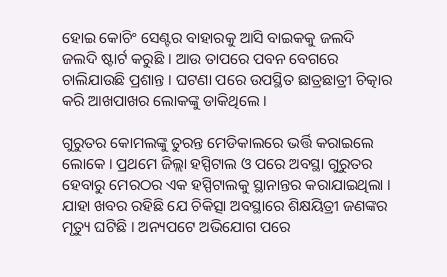ହୋଇ କୋଚିଂ ସେଣ୍ଟର ବାହାରକୁ ଆସି ବାଇକକୁ ଜଲଦି ଜଲଦି ଷ୍ଟାର୍ଟ କରୁଛି । ଆଉ ତାପରେ ପବନ ବେଗରେ ଚାଲିଯାଉଛି ପ୍ରଶାନ୍ତ । ଘଟଣା ପରେ ଉପସ୍ଥିତ ଛାତ୍ରଛାତ୍ରୀ ଚିତ୍କାର କରି ଆଖପାଖର ଲୋକଙ୍କୁ ଡାକିଥିଲେ ।

ଗୁରୁତର କୋମଲଙ୍କୁ ତୁରନ୍ତ ମେଡିକାଲରେ ଭର୍ତ୍ତି କରାଇଲେ ଲୋକେ । ପ୍ରଥମେ ଜିଲ୍ଲା ହସ୍ପିଟାଲ ଓ ପରେ ଅବସ୍ଥା ଗୁରୁତର ହେବାରୁ ମେରଠର ଏକ ହସ୍ପିଟାଲକୁ ସ୍ଥାନାନ୍ତର କରାଯାଇଥିଲା । ଯାହା ଖବର ରହିଛି ଯେ ଚିକିତ୍ସା ଅବସ୍ଥାରେ ଶିକ୍ଷୟିତ୍ରୀ ଜଣଙ୍କର ମୃତ୍ୟୁ ଘଟିଛି । ଅନ୍ୟପଟେ ଅଭିଯୋଗ ପରେ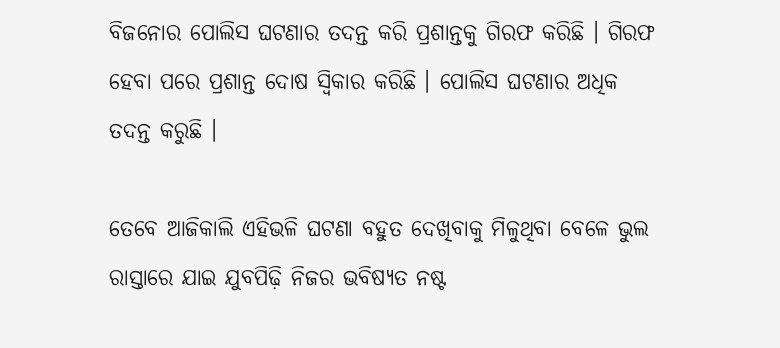ବିଜନୋର ପୋଲିସ ଘଟଣାର ତଦନ୍ତ କରି ପ୍ରଶାନ୍ତକୁ ଗିରଫ କରିଛି । ଗିରଫ ହେବା ପରେ ପ୍ରଶାନ୍ତ ଦୋଷ ସ୍ୱିକାର କରିଛି । ପୋଲିସ ଘଟଣାର ଅଧିକ ତଦନ୍ତ କରୁଛି ।

ତେବେ ଆଜିକାଲି ଏହିଭଳି ଘଟଣା ବହୁତ ଦେଖିବାକୁ ମିଳୁଥିବା ବେଳେ ଭୁଲ ରାସ୍ତାରେ ଯାଇ ଯୁବପିଢ଼ି ନିଜର ଭବିଷ୍ୟତ ନଷ୍ଟ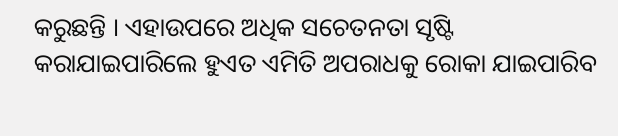କରୁଛନ୍ତି । ଏହାଉପରେ ଅଧିକ ସଚେତନତା ସୃଷ୍ଟି କରାଯାଇପାରିଲେ ହୁଏତ ଏମିତି ଅପରାଧକୁ ରୋକା ଯାଇପାରିବ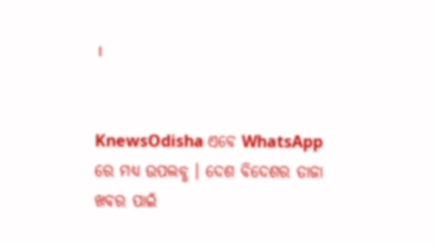।


KnewsOdisha ଏବେ WhatsApp ରେ ମଧ୍ୟ ଉପଲବ୍ଧ । ଦେଶ ବିଦେଶର ତାଜା ଖବର ପାଇଁ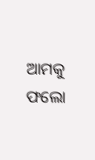ଆମକୁ ଫଲୋ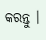କରନ୍ତୁ ।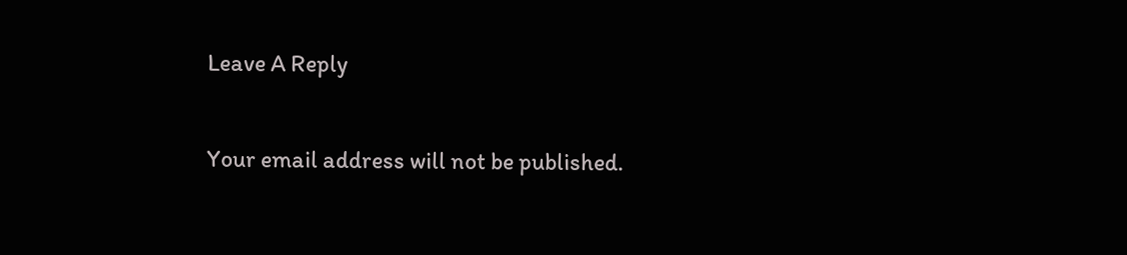Leave A Reply

Your email address will not be published.